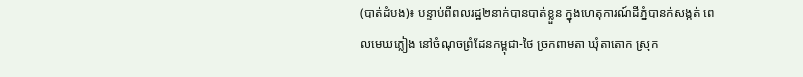(បាត់ដំបង)៖ បន្ទាប់ពីពលរដ្ឋ២នាក់បានបាត់ខ្លួន ក្នុងហេតុការណ៍ដីភ្នំបានក់សង្កត់ ពេលមេឃភ្លៀង នៅចំណុចព្រំដែនកម្ពុជា-ថៃ ច្រកពាមតា ឃុំតាតោក ស្រុក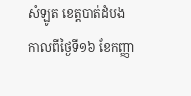សំឡូត ខេត្តបាត់ដំបង កាលពីថ្ងៃទី១៦ ខែកញ្ញា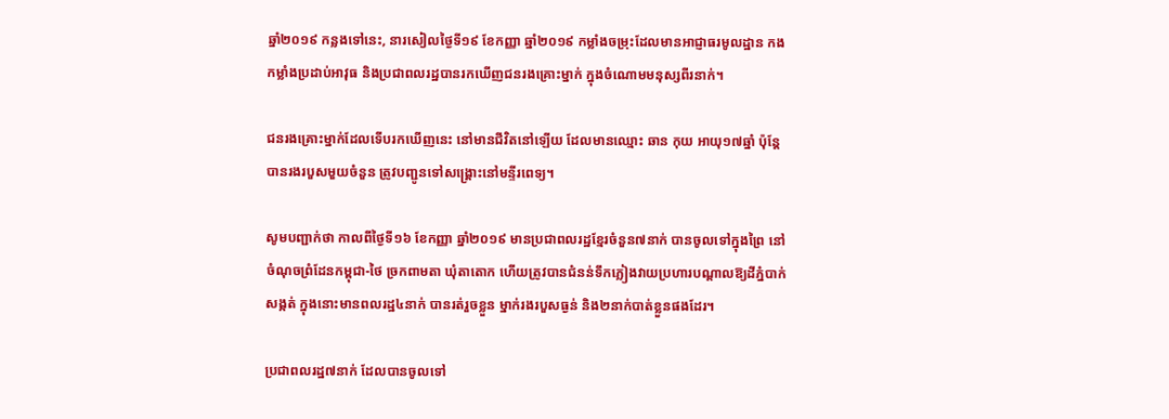ឆ្នាំ២០១៩ កន្លងទៅនេះ, នារសៀលថ្ងៃទី១៩ ខែកញ្ញា ឆ្នាំ២០១៩ កម្លាំងចម្រុះដែលមានអាជ្ញាធរមូលដ្ឋាន កងកម្លាំងប្រដាប់អាវុធ និងប្រជាពលរដ្ឋបានរកឃើញជនរងគ្រោះម្នាក់ ក្នុងចំណោមមនុស្សពីរនាក់។

ជនរងគ្រោះម្នាក់ដែលទើបរកឃើញនេះ នៅមានជីវិតនៅឡើយ ដែលមានឈ្មោះ ឆាន កុយ អាយុ១៧ឆ្នាំ ប៉ុន្តែបានរងរបួសមួយចំនួន ត្រូវបញ្ជូនទៅសង្គ្រោះនៅមន្ទីរពេទ្យ។

សូមបញ្ជាក់ថា កាលពីថ្ងៃទី១៦ ខែកញ្ញា ឆ្នាំ២០១៩ មានប្រជាពលរដ្ឋខ្មែរចំនួន៧នាក់ បានចូលទៅក្នុងព្រៃ នៅចំណុចព្រំដែនកម្ពុជា-ថៃ ច្រកពាមតា ឃុំតាតោក ហើយត្រូវបានជំនន់ទឹកភ្លៀងវាយប្រហារបណ្តាលឱ្យដីភ្នំបាក់សង្កត់ ក្នុងនោះមានពលរដ្ឋ៤នាក់ បានរត់រួចខ្លួន ម្នាក់រងរបួសធ្ងន់ និង២នាក់បាត់ខ្លួនផងដែរ។

ប្រជាពលរដ្ឋ៧នាក់ ដែលបានចូលទៅ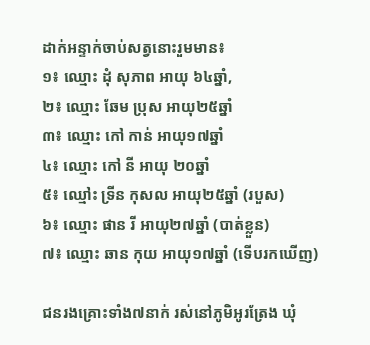ដាក់អន្ទាក់ចាប់សត្វនោះរួមមាន៖
១៖ ឈ្មោះ ដុំ សុភាព អាយុ ៦៤ឆ្នាំ,
២៖ ឈ្មោះ ឆែម ប្រុស អាយុ២៥ឆ្នាំ
៣៖ ឈ្មោះ កៅ កាន់ អាយុ១៧ឆ្នាំ
៤៖ ឈ្មោះ កៅ នី អាយុ ២០ឆ្នាំ
៥៖ ឈ្មៅះ ទ្រីន កុសល អាយុ២៥ឆ្នាំ (របួស)
៦៖ ឈ្មោះ ផាន រី អាយុ២៧ឆ្នាំ (បាត់ខ្លួន)
៧៖ ឈ្មោះ ឆាន កុយ អាយុ១៧ឆ្នាំ (ទើបរកឃើញ)

ជនរងគ្រោះទាំង៧នាក់ រស់នៅភូមិអូរត្រែង ឃុំ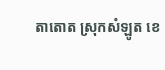តាតោត ស្រុកសំឡូត ខេ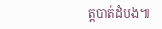ត្តបាត់ដំបង៕